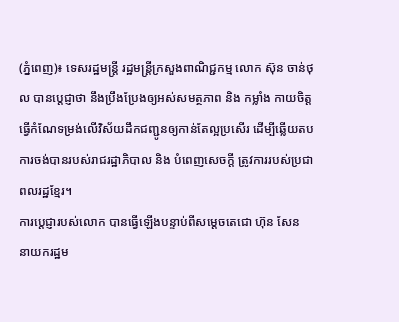(ភ្នំពេញ)៖ ទេសរដ្ឋមន្រ្តី រដ្ឋមន្រ្តីក្រសួងពាណិជ្ជកម្ម លោក ស៊ុន ចាន់ថុល បានប្តេជ្ញាថា នឹងប្រឹងប្រែងឲ្យអស់សមត្ថភាព និង កម្លាំង កាយចិត្ត ធ្វើកំណែទម្រង់លើវិស័យដឹកជញ្ជូនឲ្យកាន់តែល្អប្រសើរ ដើម្បីឆ្លើយតបការចង់បានរបស់រាជរដ្ឋាភិបាល និង បំពេញសេចក្តី ត្រូវការរបស់ប្រជាពលរដ្ឋខ្មែរ។
ការប្តេជ្ញារបស់លោក បានធ្វើឡើងបន្ទាប់ពីសម្តេចតេជោ ហ៊ុន សែន នាយករដ្ឋម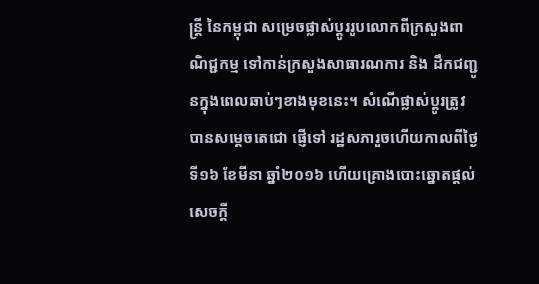ន្រ្តី នៃកម្ពុជា សម្រេចផ្លាស់ប្តូររូបលោកពីក្រសួងពា ណិជ្ជកម្ម ទៅកាន់ក្រសួងសាធារណការ និង ដឹកជញ្ជូនក្នុងពេលឆាប់ៗខាងមុខនេះ។ សំណើផ្លាស់ប្តូរត្រូវបានសម្តេចតេជោ ផ្ញើទៅ រដ្ឋសភារួចហើយកាលពីថ្ងៃទី១៦ ខែមីនា ឆ្នាំ២០១៦ ហើយគ្រោងបោះឆ្នោតផ្តល់សេចក្តី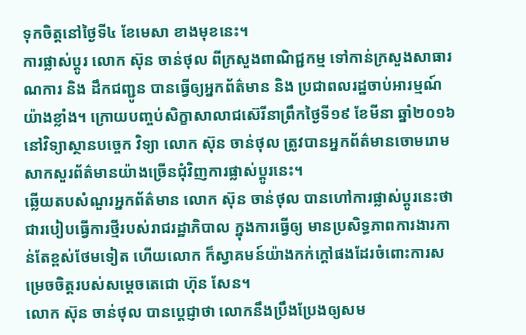ទុកចិត្តនៅថ្ងៃទី៤ ខែមេសា ខាងមុខនេះ។
ការផ្លាស់ប្តូរ លោក ស៊ុន ចាន់ថុល ពីក្រសួងពាណិជ្ជកម្ម ទៅកាន់ក្រសួងសាធារណការ និង ដឹកជញ្ជូន បានធ្វើឲ្យអ្នកព័ត៌មាន និង ប្រជាពលរដ្ឋចាប់អារម្មណ៍យ៉ាងខ្លាំង។ ក្រោយបញ្ចប់សិក្ខាសាលាជស៊េរីនាព្រឹកថ្ងៃទី១៩ ខែមីនា ឆ្នាំ២០១៦ នៅវិទ្យាស្ថានបច្ចេក វិទ្យា លោក ស៊ុន ចាន់ថុល ត្រូវបានអ្នកព័ត៌មានចោមរោមសាកសួរព័ត៌មានយ៉ាងច្រើនជុំវិញការផ្លាស់ប្តូរនេះ។
ឆ្លើយតបសំណួរអ្នកព័ត៌មាន លោក ស៊ុន ចាន់ថុល បានហៅការផ្លាស់ប្តូរនេះថា ជារបៀបធ្វើការថ្មីរបស់រាជរដ្ឋាភិបាល ក្នុងការធ្វើឲ្យ មានប្រសិទ្ធភាពការងារកាន់តែខ្ពស់ថែមទៀត ហើយលោក ក៏ស្វាគមន៍យ៉ាងកក់ក្តៅផងដែរចំពោះការសម្រេចចិត្តរបស់សម្តេចតេជោ ហ៊ុន សែន។
លោក ស៊ុន ចាន់ថុល បានប្តេជ្ញាថា លោកនឹងប្រឹងប្រែងឲ្យសម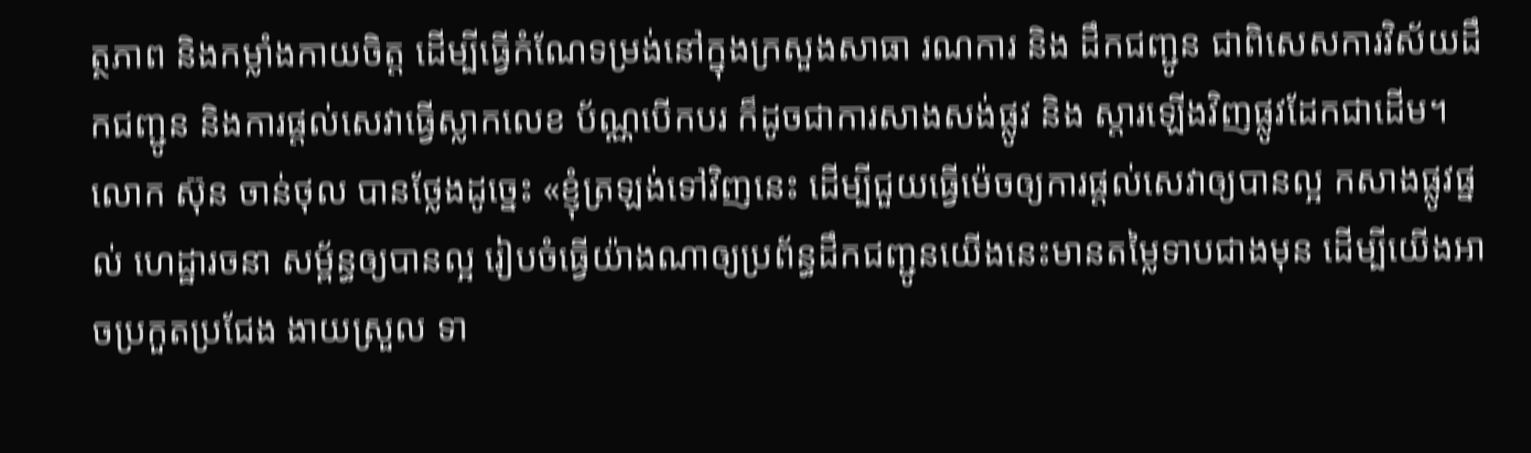ត្ថភាព និងកម្លាំងកាយចិត្ត ដើម្បីធ្វើកំណែទម្រង់នៅក្នុងក្រសួងសាធា រណការ និង ដឹកជញ្ជូន ជាពិសេសការវិស័យដឹកជញ្ជូន និងការផ្តល់សេវាធ្វើស្លាកលេខ ប័ណ្ណបើកបរ ក៏ដូចជាការសាងសង់ផ្លូវ និង ស្តារឡើងវិញផ្លូវដែកជាដើម។
លោក ស៊ុន ចាន់ថុល បានថ្លែងដូច្នេះ «ខ្ញុំត្រឡង់ទៅវិញនេះ ដើម្បីជួយធ្វើម៉េចឲ្យការផ្តល់សេវាឲ្យបានល្អ កសាងផ្លូវផ្នល់ ហេដ្ឋារចនា សម្ព័ន្ធឲ្យបានល្អ រៀបចំធ្វើយ៉ាងណាឲ្យប្រព័ន្ធដឹកជញ្ជូនយើងនេះមានតម្លៃទាបជាងមុន ដើម្បីយើងអាចប្រកួតប្រជែង ងាយស្រួល ទា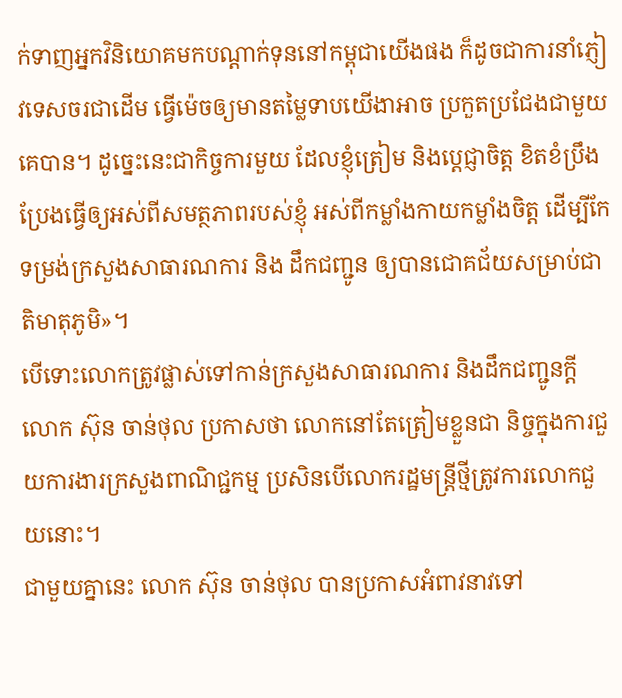ក់ទាញអ្នកវិនិយោគមកបណ្តាក់ទុននៅកម្ពុជាយើងផង ក៏ដូចជាការនាំភ្ញៀវទេសចរជាដើម ធ្វើម៉េចឲ្យមានតម្លៃទាបយើងាអាច ប្រកួតប្រជែងជាមួយគេបាន។ ដូច្នេះនេះជាកិច្ចការមួយ ដែលខ្ញុំត្រៀម និងប្តេជ្ញាចិត្ត ខិតខំប្រឹងប្រែងធ្វើឲ្យអស់ពីសមត្ថភាពរបស់ខ្ញុំ អស់ពីកម្លាំងកាយកម្លាំងចិត្ត ដើម្បីកែទម្រង់ក្រសួងសាធារណការ និង ដឹកជញ្ជូន ឲ្យបានជោគជ័យសម្រាប់ជាតិមាតុភូមិ»។
បើទោះលោកត្រូវផ្លាស់ទៅកាន់ក្រសួងសាធារណការ និងដឹកជញ្ជូនក្តី លោក ស៊ុន ចាន់ថុល ប្រកាសថា លោកនៅតែត្រៀមខ្លួនជា និច្ចក្នុងការជួយការងារក្រសួងពាណិជ្ជកម្ម ប្រសិនបើលោករដ្ឋមន្រ្តីថ្មីត្រូវការលោកជួយនោះ។
ជាមួយគ្នានេះ លោក ស៊ុន ចាន់ថុល បានប្រកាសអំពាវនាវទៅ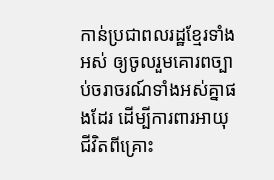កាន់ប្រជាពលរដ្ឋខ្មែរទាំងអស់ ឲ្យចូលរួមគោរពច្បាប់ចរាចរណ៍ទាំងអស់គ្នាផងដែរ ដើម្បីការពារអាយុជីវិតពីគ្រោះ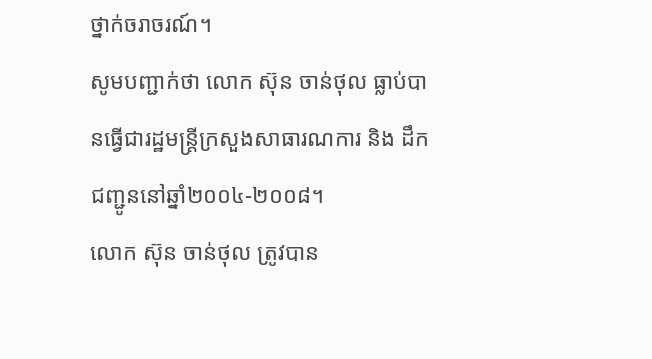ថ្នាក់ចរាចរណ៍។
សូមបញ្ជាក់ថា លោក ស៊ុន ចាន់ថុល ធ្លាប់បានធ្វើជារដ្ឋមន្រ្តីក្រសួងសាធារណការ និង ដឹកជញ្ជូននៅឆ្នាំ២០០៤-២០០៨។
លោក ស៊ុន ចាន់ថុល ត្រូវបាន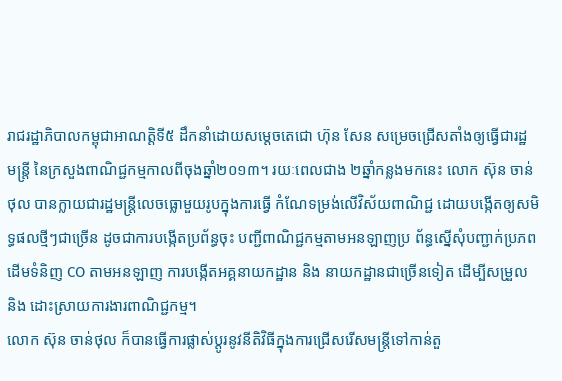រាជរដ្ឋាភិបាលកម្ពុជាអាណត្តិទី៥ ដឹកនាំដោយសម្តេចតេជោ ហ៊ុន សែន សម្រេចជ្រើសតាំងឲ្យធ្វើជារដ្ឋ មន្រ្តី នៃក្រសួងពាណិជ្ជកម្មកាលពីចុងឆ្នាំ២០១៣។ រយៈពេលជាង ២ឆ្នាំកន្លងមកនេះ លោក ស៊ុន ចាន់ថុល បានក្លាយជារដ្ឋមន្រ្តីលេចធ្លោមួយរូបក្នុងការធ្វើ កំណែទម្រង់លើវិស័យពាណិជ្ជ ដោយបង្កើតឲ្យសមិទ្ធផលថ្មីៗជាច្រើន ដូចជាការបង្កើតប្រព័ន្ធចុះ បញ្ជីពាណិជ្ជកម្មតាមអនឡាញប្រ ព័ន្ធស្នើសុំបញ្ជាក់ប្រភពដើមទំនិញ CO តាមអនឡាញ ការបង្កើតអគ្គនាយកដ្ឋាន និង នាយកដ្ឋានជាច្រើនទៀត ដើម្បីសម្រួល និង ដោះស្រាយការងារពាណិជ្ជកម្ម។
លោក ស៊ុន ចាន់ថុល ក៏បានធ្វើការផ្លាស់ប្តូរនូវនីតិវិធីក្នុងការជ្រើសរើសមន្រ្តីទៅកាន់តួ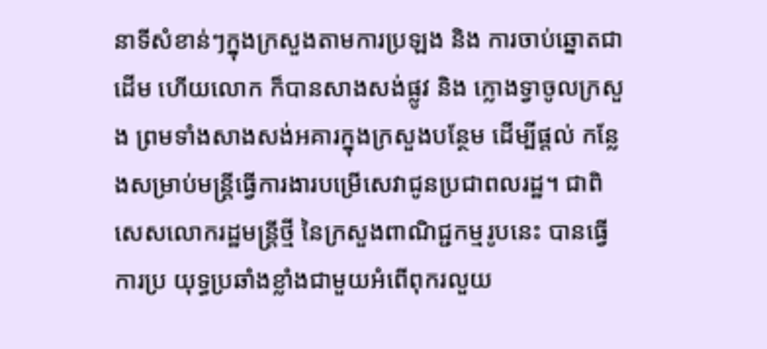នាទីសំខាន់ៗក្នុងក្រសួងតាមការប្រឡង និង ការចាប់ឆ្នោតជាដើម ហើយលោក ក៏បានសាងសង់ផ្លូវ និង ក្លោងទ្វាចូលក្រសួង ព្រមទាំងសាងសង់អគារក្នុងក្រសួងបន្ថែម ដើម្បីផ្តល់ កន្លែងសម្រាប់មន្រ្តីធ្វើការងារបម្រើសេវាជូនប្រជាពលរដ្ឋ។ ជាពិសេសលោករដ្ឋមន្រ្តីថ្មី នៃក្រសួងពាណិជ្ជកម្មរូបនេះ បានធ្វើការប្រ យុទ្ធប្រឆាំងខ្លាំងជាមួយអំពើពុករលួយ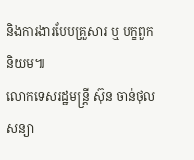និងការងារបែបគ្រួសារ ឬ បក្ខពួកនិយម៕
លោកទេសរដ្ឋមន្រ្តី ស៊ុន ចាន់ថុល សន្យា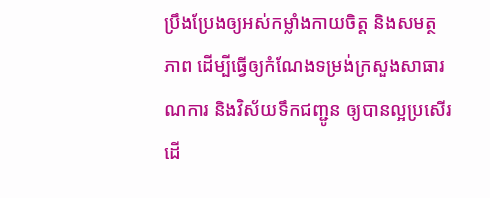ប្រឹងប្រែងឲ្យអស់កម្លាំងកាយចិត្ត និងសមត្ថភាព ដើម្បីធ្វើឲ្យកំណែងទម្រង់ក្រសួងសាធារណការ និងវិស័យទឹកជញ្ជូន ឲ្យបានល្អប្រសើរ ដើ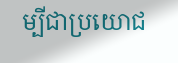ម្បីជាប្រយោជ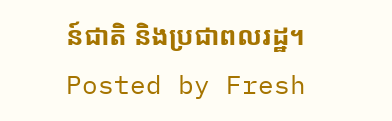ន៍ជាតិ និងប្រជាពលរដ្ឋ។
Posted by Fresh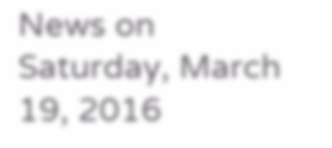News on Saturday, March 19, 2016